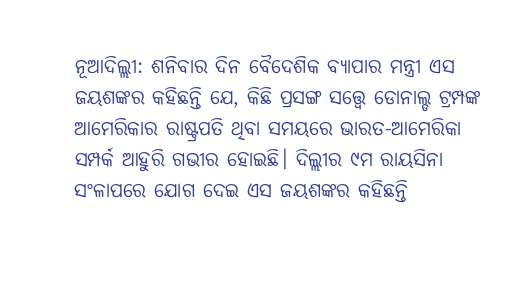ନୂଆଦିଲ୍ଲୀ: ଶନିବାର ଦିନ ବୈଦେଶିକ ବ୍ୟାପାର ମନ୍ତ୍ରୀ ଏସ ଜୟଶଙ୍କର କହିଛନ୍ତି ଯେ, କିଛି ପ୍ରସଙ୍ଗ ସତ୍ତ୍ୱେ ଡୋନାଲ୍ଡ ଟ୍ରମ୍ପଙ୍କ ଆମେରିକାର ରାଷ୍ଟ୍ରପତି ଥିବା ସମୟରେ ଭାରତ-ଆମେରିକା ସମ୍ପର୍କ ଆହୁରି ଗଭୀର ହୋଇଛି। ଦିଲ୍ଲୀର ୯ମ ରାୟସିନା ସଂଳାପରେ ଯୋଗ ଦେଇ ଏସ ଜୟଶଙ୍କର କହିଛନ୍ତି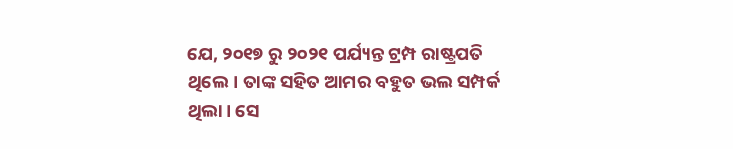ଯେ, ୨୦୧୭ ରୁ ୨୦୨୧ ପର୍ଯ୍ୟନ୍ତ ଟ୍ରମ୍ପ ରାଷ୍ଟ୍ରପତି ଥିଲେ। ତାଙ୍କ ସହିତ ଆମର ବହୁତ ଭଲ ସମ୍ପର୍କ ଥିଲା। ସେ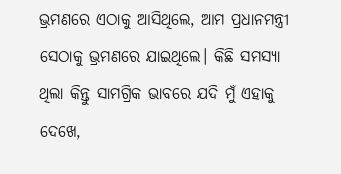ଭ୍ରମଣରେ ଏଠାକୁ ଆସିଥିଲେ, ଆମ ପ୍ରଧାନମନ୍ତ୍ରୀ ସେଠାକୁ ଭ୍ରମଣରେ ଯାଇଥିଲେ। କିଛି ସମସ୍ୟା ଥିଲା କିନ୍ତୁ ସାମଗ୍ରିକ ଭାବରେ ଯଦି ମୁଁ ଏହାକୁ ଦେଖେ,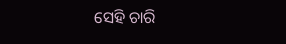ସେହି ଚାରି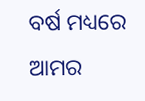ବର୍ଷ ମଧ୍ୟରେ ଆମର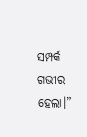ସମ୍ପର୍କ ଗଭୀର ହେଲା।”